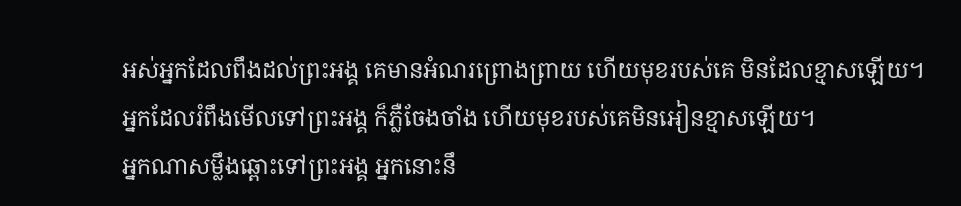អស់អ្នកដែលពឹងដល់ព្រះអង្គ គេមានអំណរព្រោងព្រាយ ហើយមុខរបស់គេ មិនដែលខ្មាសឡើយ។
អ្នកដែលរំពឹងមើលទៅព្រះអង្គ ក៏ភ្លឺចែងចាំង ហើយមុខរបស់គេមិនអៀនខ្មាសឡើយ។
អ្នកណាសម្លឹងឆ្ពោះទៅព្រះអង្គ អ្នកនោះនឹ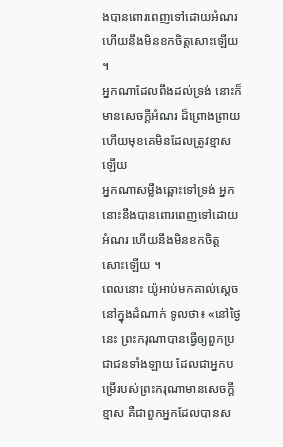ងបានពោរពេញទៅដោយអំណរ ហើយនឹងមិនខកចិត្តសោះឡើយ ។
អ្នកណាដែលពឹងដល់ទ្រង់ នោះក៏មានសេចក្ដីអំណរ ដ៏ព្រោងព្រាយ ហើយមុខគេមិនដែលត្រូវខ្មាសឡើយ
អ្នកណាសម្លឹងឆ្ពោះទៅទ្រង់ អ្នកនោះនឹងបានពោរពេញទៅដោយអំណរ ហើយនឹងមិនខកចិត្តសោះឡើយ ។
ពេលនោះ យ៉ូអាប់មកគាល់ស្តេចនៅក្នុងដំណាក់ ទូលថា៖ «នៅថ្ងៃនេះ ព្រះករុណាបានធ្វើឲ្យពួកប្រជាជនទាំងឡាយ ដែលជាអ្នកបម្រើរបស់ព្រះករុណាមានសេចក្ដីខ្មាស គឺជាពួកអ្នកដែលបានស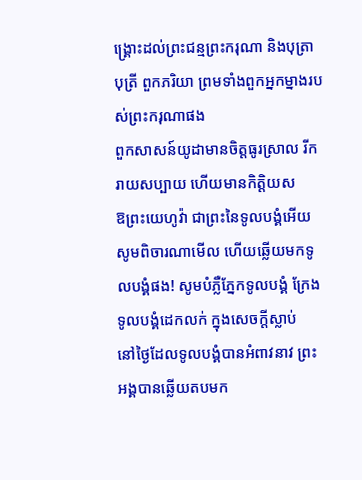ង្គ្រោះដល់ព្រះជន្មព្រះករុណា និងបុត្រា បុត្រី ពួកភរិយា ព្រមទាំងពួកអ្នកម្នាងរបស់ព្រះករុណាផង
ពួកសាសន៍យូដាមានចិត្តធូរស្រាល រីករាយសប្បាយ ហើយមានកិត្តិយស
ឱព្រះយេហូវ៉ា ជាព្រះនៃទូលបង្គំអើយ សូមពិចារណាមើល ហើយឆ្លើយមកទូលបង្គំផង! សូមបំភ្លឺភ្នែកទូលបង្គំ ក្រែងទូលបង្គំដេកលក់ ក្នុងសេចក្ដីស្លាប់
នៅថ្ងៃដែលទូលបង្គំបានអំពាវនាវ ព្រះអង្គបានឆ្លើយតបមក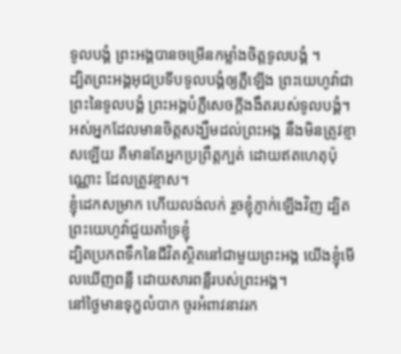ទូលបង្គំ ព្រះអង្គបានចម្រើនកម្លាំងចិត្តទូលបង្គំ ។
ដ្បិតព្រះអង្គអុជប្រទីបទូលបង្គំឲ្យភ្លឺឡើង ព្រះយេហូវ៉ាជាព្រះនៃទូលបង្គំ ព្រះអង្គបំភ្លឺសេចក្ដីងងឹតរបស់ទូលបង្គំ។
អស់អ្នកដែលមានចិត្តសង្ឃឹមដល់ព្រះអង្គ នឹងមិនត្រូវខ្មាសឡើយ គឺមានតែអ្នកប្រព្រឹត្តក្បត់ ដោយឥតហេតុប៉ុណ្ណោះ ដែលត្រូវខ្មាស។
ខ្ញុំដេកសម្រាក ហើយលង់លក់ រួចខ្ញុំភ្ញាក់ឡើងវិញ ដ្បិតព្រះយេហូវ៉ាជួយគាំទ្រខ្ញុំ
ដ្បិតប្រភពទឹកនៃជីវិតស្ថិតនៅជាមួយព្រះអង្គ យើងខ្ញុំមើលឃើញពន្លឺ ដោយសារពន្លឺរបស់ព្រះអង្គ។
នៅថ្ងៃមានទុក្ខលំបាក ចូរអំពាវនាវរក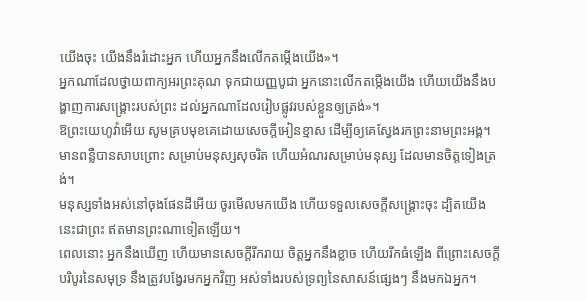យើងចុះ យើងនឹងរំដោះអ្នក ហើយអ្នកនឹងលើកតម្កើងយើង»។
អ្នកណាដែលថ្វាយពាក្យអរព្រះគុណ ទុកជាយញ្ញបូជា អ្នកនោះលើកតម្កើងយើង ហើយយើងនឹងបង្ហាញការសង្គ្រោះរបស់ព្រះ ដល់អ្នកណាដែលរៀបផ្លូវរបស់ខ្លួនឲ្យត្រង់»។
ឱព្រះយេហូវ៉ាអើយ សូមគ្របមុខគេដោយសេចក្ដីអៀនខ្មាស ដើម្បីឲ្យគេស្វែងរកព្រះនាមព្រះអង្គ។
មានពន្លឺបានសាបព្រោះ សម្រាប់មនុស្សសុចរិត ហើយអំណរសម្រាប់មនុស្ស ដែលមានចិត្តទៀងត្រង់។
មនុស្សទាំងអស់នៅចុងផែនដីអើយ ចូរមើលមកយើង ហើយទទួលសេចក្ដីសង្គ្រោះចុះ ដ្បិតយើងនេះជាព្រះ ឥតមានព្រះណាទៀតឡើយ។
ពេលនោះ អ្នកនឹងឃើញ ហើយមានសេចក្ដីរីករាយ ចិត្តអ្នកនឹងខ្លាច ហើយរីកធំឡើង ពីព្រោះសេចក្ដីបរិបូរនៃសមុទ្រ នឹងត្រូវបង្វែរមកអ្នកវិញ អស់ទាំងរបស់ទ្រព្យនៃសាសន៍ផ្សេងៗ នឹងមកឯអ្នក។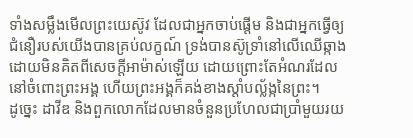ទាំងសម្លឹងមើលព្រះយេស៊ូវ ដែលជាអ្នកចាប់ផ្តើម និងជាអ្នកធ្វើឲ្យជំនឿរបស់យើងបានគ្រប់លក្ខណ៍ ទ្រង់បានស៊ូទ្រាំនៅលើឈើឆ្កាង ដោយមិនគិតពីសេចក្ដីអាម៉ាស់ឡើយ ដោយព្រោះតែអំណរដែលនៅចំពោះព្រះអង្គ ហើយព្រះអង្គក៏គង់ខាងស្តាំបល្ល័ង្កនៃព្រះ។
ដូច្នេះ ដាវីឌ និងពួកលោកដែលមានចំនួនប្រហែលជាប្រាំមួយរយ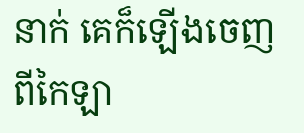នាក់ គេក៏ឡើងចេញពីកៃឡា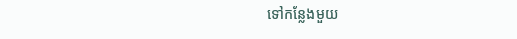ទៅកន្លែងមួយ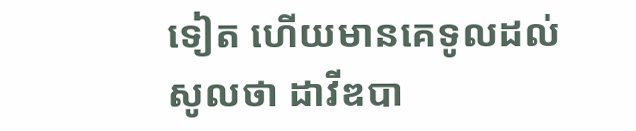ទៀត ហើយមានគេទូលដល់សូលថា ដាវីឌបា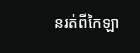នរត់ពីកៃឡា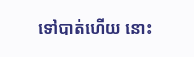ទៅបាត់ហើយ នោះ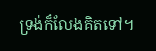ទ្រង់ក៏លែងគិតទៅ។